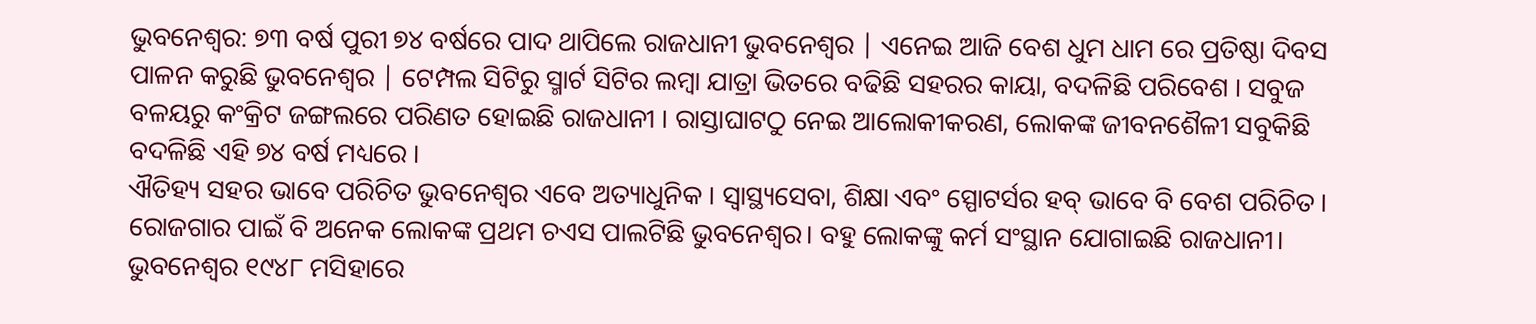ଭୁବନେଶ୍ୱର: ୭୩ ବର୍ଷ ପୁରୀ ୭୪ ବର୍ଷରେ ପାଦ ଥାପିଲେ ରାଜଧାନୀ ଭୁବନେଶ୍ୱର | ଏନେଇ ଆଜି ବେଶ ଧୁମ ଧାମ ରେ ପ୍ରତିଷ୍ଠା ଦିବସ ପାଳନ କରୁଛି ଭୁବନେଶ୍ୱର | ଟେମ୍ପଲ ସିଟିରୁ ସ୍ମାର୍ଟ ସିଟିର ଲମ୍ବା ଯାତ୍ରା ଭିତରେ ବଢିଛି ସହରର କାୟା, ବଦଳିଛି ପରିବେଶ । ସବୁଜ ବଳୟରୁ କଂକ୍ରିଟ ଜଙ୍ଗଲରେ ପରିଣତ ହୋଇଛି ରାଜଧାନୀ । ରାସ୍ତାଘାଟଠୁ ନେଇ ଆଲୋକୀକରଣ, ଲୋକଙ୍କ ଜୀବନଶୈଳୀ ସବୁକିଛି ବଦଳିଛି ଏହି ୭୪ ବର୍ଷ ମଧ୍ୟରେ ।
ଐତିହ୍ୟ ସହର ଭାବେ ପରିଚିତ ଭୁବନେଶ୍ୱର ଏବେ ଅତ୍ୟାଧୁନିକ । ସ୍ୱାସ୍ଥ୍ୟସେବା, ଶିକ୍ଷା ଏବଂ ସ୍ପୋଟର୍ସର ହବ୍ ଭାବେ ବି ବେଶ ପରିଚିତ । ରୋଜଗାର ପାଇଁ ବି ଅନେକ ଲୋକଙ୍କ ପ୍ରଥମ ଚଏସ ପାଲଟିଛି ଭୁବନେଶ୍ୱର। ବହୁ ଲୋକଙ୍କୁ କର୍ମ ସଂସ୍ଥାନ ଯୋଗାଇଛି ରାଜଧାନୀ।
ଭୁବନେଶ୍ୱର ୧୯୪୮ ମସିହାରେ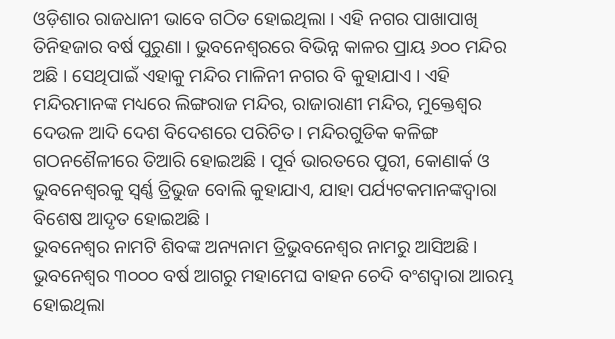ଓଡ଼ିଶାର ରାଜଧାନୀ ଭାବେ ଗଠିତ ହୋଇଥିଲା । ଏହି ନଗର ପାଖାପାଖି ତିନିହଜାର ବର୍ଷ ପୁରୁଣା । ଭୁବନେଶ୍ୱରରେ ବିଭିନ୍ନ କାଳର ପ୍ରାୟ ୬୦୦ ମନ୍ଦିର ଅଛି । ସେଥିପାଇଁ ଏହାକୁ ମନ୍ଦିର ମାଳିନୀ ନଗର ବି କୁହାଯାଏ । ଏହି ମନ୍ଦିରମାନଙ୍କ ମଧ୍ୟରେ ଲିଙ୍ଗରାଜ ମନ୍ଦିର, ରାଜାରାଣୀ ମନ୍ଦିର, ମୁକ୍ତେଶ୍ୱର ଦେଉଳ ଆଦି ଦେଶ ବିଦେଶରେ ପରିଚିତ । ମନ୍ଦିରଗୁଡିକ କଳିଙ୍ଗ ଗଠନଶୈଳୀରେ ତିଆରି ହୋଇଅଛି । ପୂର୍ବ ଭାରତରେ ପୁରୀ, କୋଣାର୍କ ଓ ଭୁବନେଶ୍ୱରକୁ ସ୍ୱର୍ଣ୍ଣ ତ୍ରିଭୁଜ ବୋଲି କୁହାଯାଏ, ଯାହା ପର୍ଯ୍ୟଟକମାନଙ୍କଦ୍ୱାରା ବିଶେଷ ଆଦୃତ ହୋଇଅଛି ।
ଭୁବନେଶ୍ୱର ନାମଟି ଶିବଙ୍କ ଅନ୍ୟନାମ ତ୍ରିଭୁବନେଶ୍ୱର ନାମରୁ ଆସିଅଛି । ଭୁବନେଶ୍ୱର ୩୦୦୦ ବର୍ଷ ଆଗରୁ ମହାମେଘ ବାହନ ଚେଦି ବଂଶଦ୍ୱାରା ଆରମ୍ଭ ହୋଇଥିଲା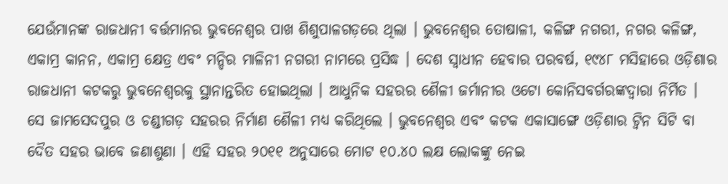ଯେଉଁମାନଙ୍କ ରାଜଧାନୀ ବର୍ତ୍ତମାନର ଭୁବନେଶ୍ୱର ପାଖ ଶିଶୁପାଳଗଡ଼ରେ ଥିଲା । ଭୁବନେଶ୍ୱର ତୋଷାଳୀ, କଳିଙ୍ଗ ନଗରୀ, ନଗର କଳିଙ୍ଗ, ଏକାମ୍ର କାନନ, ଏକାମ୍ର କ୍ଷେତ୍ର ଏବଂ ମନ୍ଦିର ମାଳିନୀ ନଗରୀ ନାମରେ ପ୍ରସିଦ୍ଧ । ଦେଶ ସ୍ୱାଧୀନ ହେବାର ପରବର୍ଷ, ୧୯୪୮ ମସିହାରେ ଓଡ଼ିଶାର ରାଜଧାନୀ କଟକରୁ ଭୁବନେଶ୍ୱରକୁ ସ୍ଥାନାନ୍ତରିତ ହୋଇଥିଲା । ଆଧୁନିକ ସହରର ଶୈଳୀ ଜର୍ମାନୀର ଓଟୋ କୋନିସବର୍ଗରଙ୍କଦ୍ୱାରା ନିର୍ମିତ । ସେ ଜାମସେଦପୁର ଓ ଚଣ୍ଡୀଗଡ଼ ସହରର ନିର୍ମାଣ ଶୈଳୀ ମଧ୍ୟ କରିଥିଲେ । ଭୁବନେଶ୍ୱର ଏବଂ କଟକ ଏକାସାଙ୍ଗେ ଓଡ଼ିଶାର ଟ୍ୱିନ ସିଟି ବା ଦୈତ ସହର ଭାବେ ଜଣାଶୁଣା । ଏହି ସହର ୨୦୧୧ ଅନୁସାରେ ମୋଟ ୧୦.୪୦ ଲକ୍ଷ ଲୋକଙ୍କୁ ନେଇ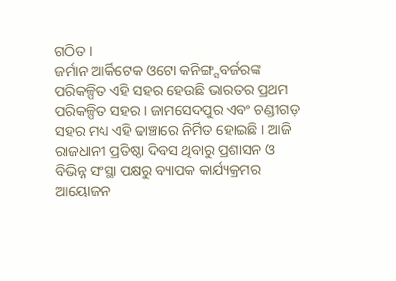ଗଠିତ ।
ଜର୍ମାନ ଆର୍କିଟେକ ଓଟୋ କନିଙ୍ଗ୍ସବର୍ଜରଙ୍କ ପରିକଳ୍ପିତ ଏହି ସହର ହେଉଛି ଭାରତର ପ୍ରଥମ ପରିକଳ୍ପିତ ସହର । ଜାମସେଦପୁର ଏବଂ ଚଣ୍ଡୀଗଡ଼ ସହର ମଧ୍ୟ ଏହି ଢାଞ୍ଚାରେ ନିର୍ମିତ ହୋଇଛି । ଆଜି ରାଜଧାନୀ ପ୍ରତିଷ୍ଠା ଦିବସ ଥିବାରୁ ପ୍ରଶାସନ ଓ ବିଭିନ୍ନ ସଂସ୍ଥା ପକ୍ଷରୁ ବ୍ୟାପକ କାର୍ଯ୍ୟକ୍ରମର ଆୟୋଜନ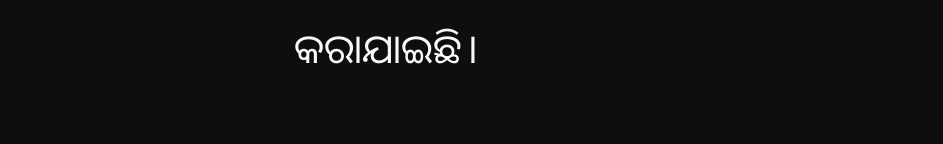କରାଯାଇଛି।